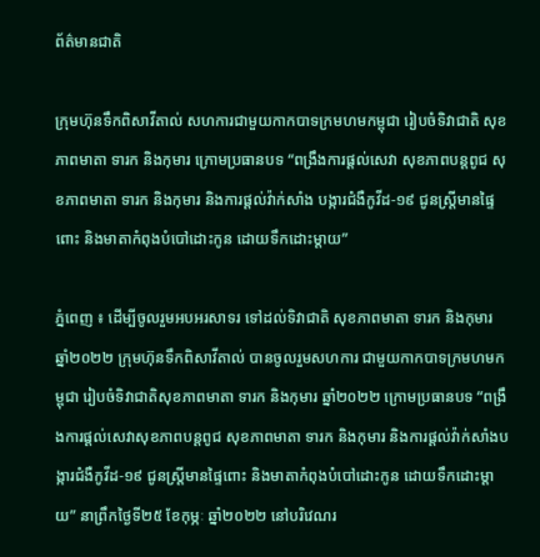ព័ត៌មានជាតិ

ក្រុមហ៊ុនទឹកពិសាវីតាល់ សហការជាមួយកាកបាទក្រមហមកម្ពុជា រៀបចំទិវាជាតិ សុខភាពមាតា ទារក និងកុមារ ក្រោមប្រធានបទ “ពង្រឹងការផ្តល់សេវា សុខភាពបន្តពូជ សុខភាពមាតា ទារក និងកុមារ និងការផ្តល់វ៉ាក់សាំង បង្ការជំងឺកូវីដ-១៩ ជូនស្ត្រីមានផ្ទៃពោះ និងមាតាកំពុងបំបៅដោះកូន ដោយទឹកដោះម្តាយ”

ភ្នំពេញ ៖ ដើម្បីចូលរួមអបអរសាទរ ទៅដល់ទិវាជាតិ សុខភាពមាតា ទារក និងកុមារ ឆ្នាំ២០២២ ក្រុមហ៊ុនទឹកពិសាវីតាល់ បានចូលរួមសហការ ជាមួយកាកបាទក្រមហមកម្ពុជា រៀបចំទិវាជាតិសុខភាពមាតា ទារក និងកុមារ ឆ្នាំ២០២២ ក្រោមប្រធានបទ “ពង្រឹងការផ្តល់សេវាសុខភាពបន្តពូជ សុខភាពមាតា ទារក និងកុមារ និងការផ្តល់វ៉ាក់សាំងបង្ការជំងឺកូវីដ-១៩ ជូនស្ត្រីមានផ្ទៃពោះ និងមាតាកំពុងបំបៅដោះកូន ដោយទឹកដោះម្តាយ” នាព្រឹកថ្ងៃទី២៥ ខែកុម្ភៈ ឆ្នាំ២០២២ នៅបរិវេណរ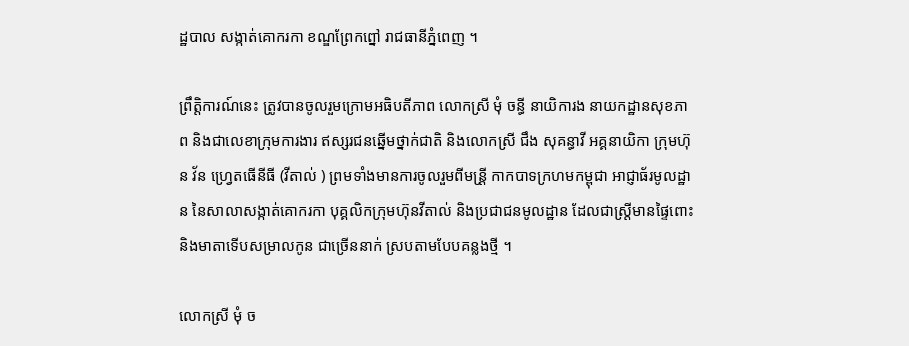ដ្ឋបាល សង្កាត់គោករកា ខណ្ឌព្រែកព្នៅ រាជធានីភ្នំពេញ ។

ព្រឹត្តិការណ៍នេះ ត្រូវបានចូលរួមក្រោមអធិបតីភាព លោកស្រី មុំ ចន្ធី នាយិការង នាយកដ្ឋានសុខភាព និងជាលេខាក្រុមការងារ ឥស្សរជនឆ្នើមថ្នាក់ជាតិ និងលោកស្រី ជឹង សុគន្ធាវី អគ្គនាយិកា ក្រុមហ៊ុន វ័ន ហ្វ្រេតធើនីធី (វីតាល់ ) ព្រមទាំងមានការចូលរួមពីមន្រី្ត កាកបាទក្រហមកម្ពុជា អាជ្ញាធ័រមូលដ្ឋាន នៃសាលាសង្កាត់គោករកា បុគ្គលិកក្រុមហ៊ុនវីតាល់ និងប្រជាជនមូលដ្ឋាន ដែលជាស្ត្រីមានផ្ទៃពោះ និងមាតាទើបសម្រាលកូន ជាច្រើននាក់ ស្របតាមបែបគន្លងថ្មី ។

លោកស្រី មុំ ច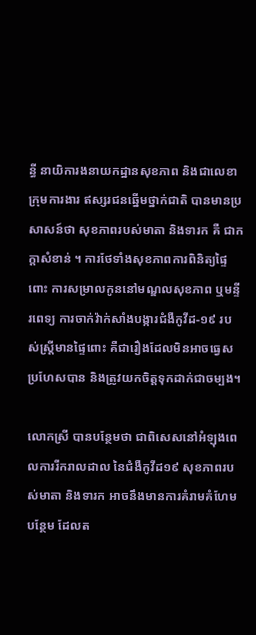ន្ធី នាយិការងនាយកដ្ឋានសុខភាព និងជាលេខាក្រុមការងារ ឥស្សរជនឆ្នើមថ្នាក់ជាតិ បានមានប្រសាសន៍ថា សុខភាពរបស់មាតា និងទារក គឺ ជាកក្តាសំខាន់ ។ ការថែទាំងសុខភាពការពិនិត្យផ្ទៃពោះ ការសម្រាលកូននៅមណ្ឌលសុខភាព ឬមន្ទីរពេទ្យ ការចាក់វ៉ាក់សាំងបង្ការជំងឺកូវីដ-១៩ របស់ស្ត្រីមានផ្ទៃពោះ គឺជារឿងដែលមិនអាចធ្វេសប្រហែសបាន និងត្រូវយកចិត្តទុកដាក់ជាចម្បង។

លោកស្រី បានបន្ថែមថា ជាពិសេសនៅអំឡុងពេលការរីករាលដាល នៃជំងឺកូវីដ១៩ សុខភាពរបស់មាតា និងទារក អាចនឹងមានការគំរាមគំហែមបន្ថែម ដែលត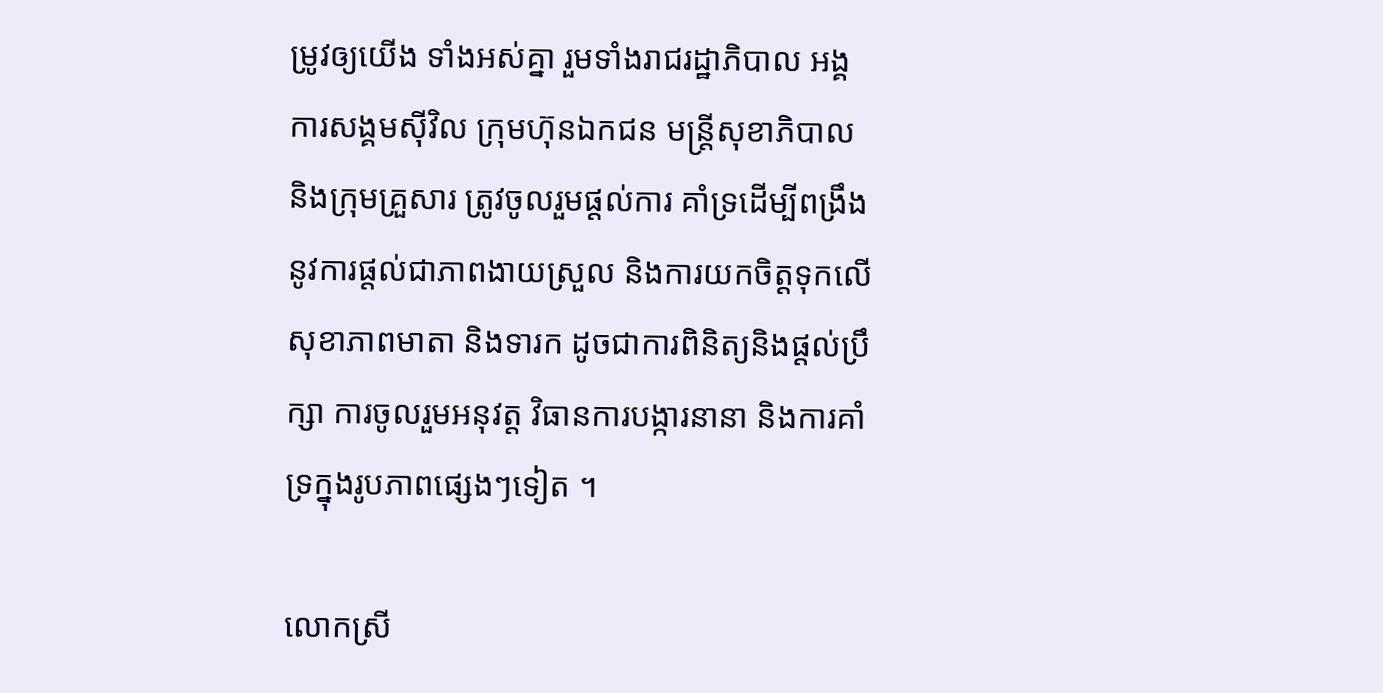ម្រូវឲ្យយើង ទាំងអស់គ្នា រួមទាំងរាជរដ្ឋាភិបាល អង្គការសង្គមស៊ីវិល ក្រុមហ៊ុនឯកជន មន្ត្រីសុខាភិបាល និងក្រុមគ្រួសារ ត្រូវចូលរួមផ្តល់ការ គាំទ្រដើម្បីពង្រឹង នូវការផ្តល់ជាភាពងាយស្រួល និងការយកចិត្តទុកលើសុខាភាពមាតា និងទារក ដូចជាការពិនិត្យនិងផ្តល់ប្រឹក្សា ការចូលរួមអនុវត្ត វិធានការបង្ការនានា និងការគាំទ្រក្នុងរូបភាពផ្សេងៗទៀត ។

លោកស្រី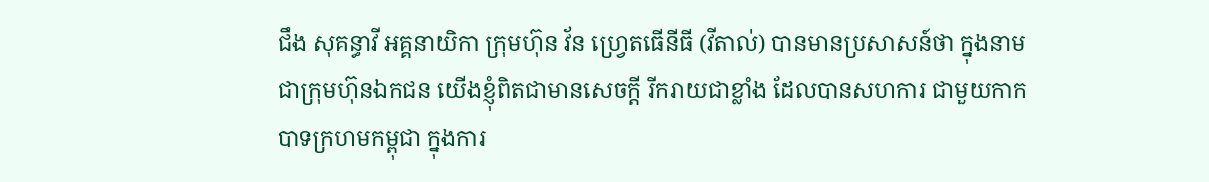ជឹង សុគន្ធាវី អគ្គនាយិកា ក្រុមហ៊ុន វ័ន ហ្វ្រេតធើនីធី (វីតាល់) បានមានប្រសាសន៍ថា ក្នុងនាមជាក្រុមហ៊ុនឯកជន យើងខ្ញុំពិតជាមានសេចក្តី រីករាយជាខ្លាំង ដែលបានសហការ ជាមួយកាកបាទក្រហមកម្ពុជា ក្នុងការ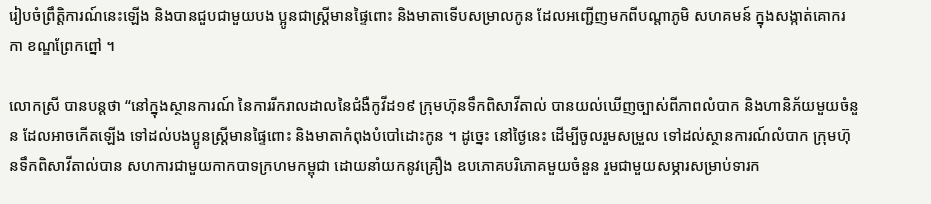រៀបចំព្រឹត្តិការណ៍នេះឡើង និងបានជួបជាមួយបង ប្អូនជាស្ត្រីមានផ្ទៃពោះ និងមាតាទើបសម្រាលកូន ដែលអញ្ជើញមកពីបណ្តាភូមិ សហគមន៍ ក្នុងសង្កាត់គោករកា ខណ្ឌព្រែកព្នៅ ។

លោកស្រី បានបន្តថា “នៅក្នុងស្ថានការណ៍ នៃការរីករាលដាលនៃជំងឺកូវីដ១៩ ក្រុមហ៊ុនទឹកពិសាវីតាល់ បានយល់ឃើញច្បាស់ពីភាពលំបាក និងហានិភ័យមួយចំនួន ដែលអាចកើតឡើង ទៅដល់បងប្អូនស្រី្តមានផ្ទៃពោះ និងមាតាកំពុងបំបៅដោះកូន ។ ដូច្នេះ នៅថ្ងៃនេះ ដើម្បីចូលរួមសម្រួល ទៅដល់ស្ថានការណ៍លំបាក ក្រុមហ៊ុនទឹកពិសាវីតាល់បាន សហការជាមួយកាកបាទក្រហមកម្ពុជា ដោយនាំយកនូវគ្រឿង ឧបភោគបរិភោគមួយចំនួន រួមជាមួយសម្ភារសម្រាប់ទារក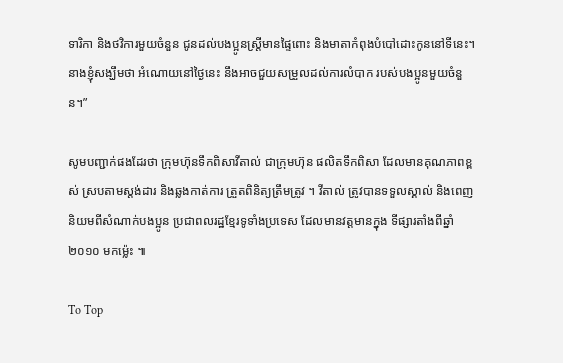ទារិកា និងថវិការមួយចំនួន ជូនដល់បងប្អូនស្រី្តមានផ្ទៃពោះ និងមាតាកំពុងបំបៅដោះកូននៅទីនេះ។ នាងខ្ញុំសង្ឃឹមថា អំណោយនៅថ្ងៃនេះ នឹងអាចជួយសម្រួលដល់ការលំបាក របស់បងប្អូនមួយចំនួន។”

សូមបញ្ជាក់ផងដែរថា ក្រុមហ៊ុនទឹកពិសាវីតាល់ ជាក្រុមហ៊ុន ផលិតទឹកពិសា ដែលមានគុណភាពខ្ពស់ ស្របតាមស្តង់ដារ និងឆ្លងកាត់ការ ត្រួតពិនិត្យត្រឹមត្រូវ ។ វីតាល់ ត្រូវបានទទួលស្គាល់ និងពេញនិយមពីសំណាក់បងប្អូន ប្រជាពលរដ្ឋខ្មែរទូទាំងប្រទេស ដែលមានវត្តមានក្នុង ទីផ្សារតាំងពីឆ្នាំ២០១០ មកម៉្លេះ ៕

To Top